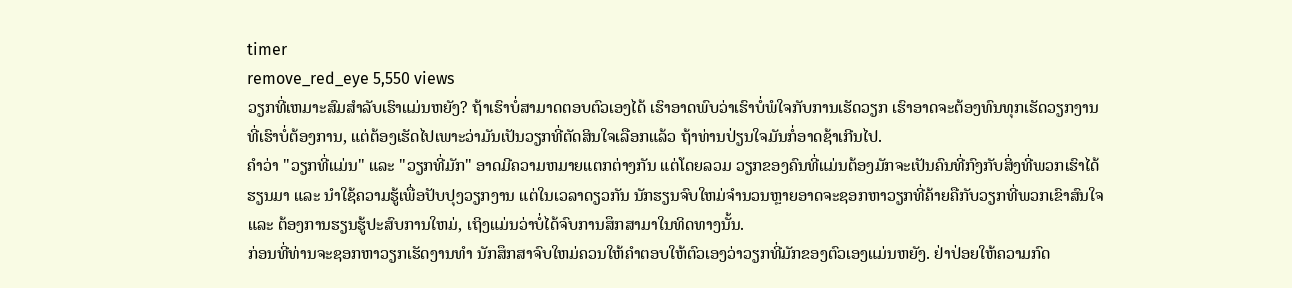timer
remove_red_eye 5,550 views
ວຽກທີ່ເຫມາະສົມສໍາລັບເຮົາແມ່ນຫຍັງ? ຖ້າເຮົາບໍ່ສາມາດຕອບຕົວເອງໄດ້ ເຮົາອາດພົບວ່າເຮົາບໍ່ພໍໃຈກັບການເຮັດວຽກ ເຮົາອາດຈະຕ້ອງທົນທຸກເຮັດວຽກງານທີ່ເຮົາບໍ່ຕ້ອງການ, ແຕ່ຕ້ອງເຮັດໄປເພາະວ່າມັນເປັນວຽກທີ່ຕັດສິນໃຈເລືອກແລ້ວ ຖ້າທ່ານປ່ຽນໃຈມັນກໍ່ອາດຊ້າເກີນໄປ.
ຄໍາວ່າ "ວຽກທີ່ແມ່ນ" ແລະ "ວຽກທີ່ມັກ" ອາດມີຄວາມຫມາຍແຕກຕ່າງກັນ ແຕ່ໂດຍລວມ ວຽກຂອງຄົນທີ່ແມ່ນຕ້ອງມັກຈະເປັນຄົນທີ່ກົງກັບສິ່ງທີ່ພວກເຮົາໄດ້ຮຽນມາ ແລະ ນໍາໃຊ້ຄວາມຮູ້ເພື່ອປັບປຸງວຽກງານ ແຕ່ໃນເວລາດຽວກັນ ນັກຮຽນຈົບໃຫມ່ຈໍານວນຫຼາຍອາດຈະຊອກຫາວຽກທີ່ຄ້າຍຄືກັບວຽກທີ່ພວກເຂົາສົນໃຈ ແລະ ຕ້ອງການຮຽນຮູ້ປະສົບການໃຫມ່, ເຖິງແມ່ນວ່າບໍ່ໄດ້ຈົບການສຶກສາມາໃນທິດທາງນັ້ນ.
ກ່ອນທີ່ທ່ານຈະຊອກຫາວຽກເຮັດງານທໍາ ນັກສຶກສາຈົບໃຫມ່ຄວນໃຫ້ຄໍາຕອບໃຫ້ຕົວເອງວ່າວຽກທີ່ມັກຂອງຕົວເອງແມ່ນຫຍັງ. ຢ່າປ່ອຍໃຫ້ຄວາມກົດ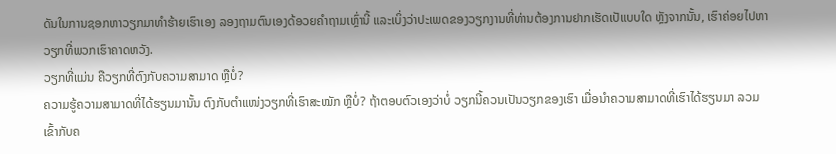ດັນໃນການຊອກຫາວຽກມາທຳຮ້າຍເຮົາເອງ ລອງຖາມຕົນເອງດ້ອວຍຄໍາຖາມເຫຼົ່ານີ້ ແລະເບິ່ງວ່າປະເພດຂອງວຽກງານທີ່ທ່ານຕ້ອງການຢາກເຮັດເປັແບບໃດ ຫຼັງຈາກນັ້ນ, ເຮົາຄ່ອຍໄປຫາວຽກທີ່ພວກເຮົາຄາດຫວັງ.
ວຽກທີ່ແມ່ນ ຄືວຽກທີ່ຕົງກັບຄວາມສາມາດ ຫຼືບໍ່?
ຄວາມຮູ້ຄວາມສາມາດທີ່ໄດ້ຮຽນມານັ້ນ ຕົງກັບຕຳແໜ່ງວຽກທີ່ເຮົາສະໝັກ ຫຼືບໍ່? ຖ້າຕອບຕົວເອງວ່າບໍ່ ວຽກນີ້ຄວນເປັນວຽກຂອງເຮົາ ເມື່ອນຳຄວາມສາມາດທີ່ເຮົາໄດ້ຮຽນມາ ລວມເຂົ້າກັບຄ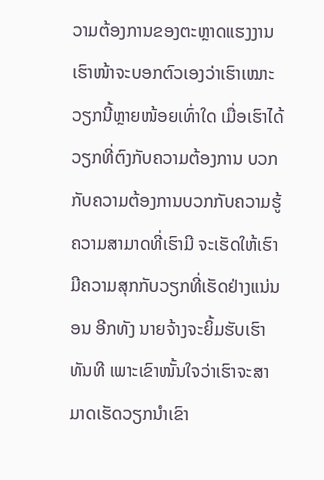ວາມຕ້ອງການຂອງຕະຫຼາດແຮງງານ ເຮົາໜ້າຈະບອກຕົວເອງວ່າເຮົາເໝາະວຽກນີ້ຫຼາຍໜ້ອຍເທົ່າໃດ ເມື່ອເຮົາໄດ້ວຽກທີ່ຕົງກັບຄວາມຕ້ອງການ ບວກກັບຄວາມຕ້ອງການບວກກັບຄວາມຮູ້ຄວາມສາມາດທີ່ເຮົາມີ ຈະເຮັດໃຫ້ເຮົາມີຄວາມສຸກກັບວຽກທີ່ເຮັດຢ່າງແນ່ນອນ ອີກທັງ ນາຍຈ້າງຈະຍິ້ມຮັບເຮົາທັນທີ ເພາະເຂົາໜັ້ນໃຈວ່າເຮົາຈະສາມາດເຮັດວຽກນຳເຂົາ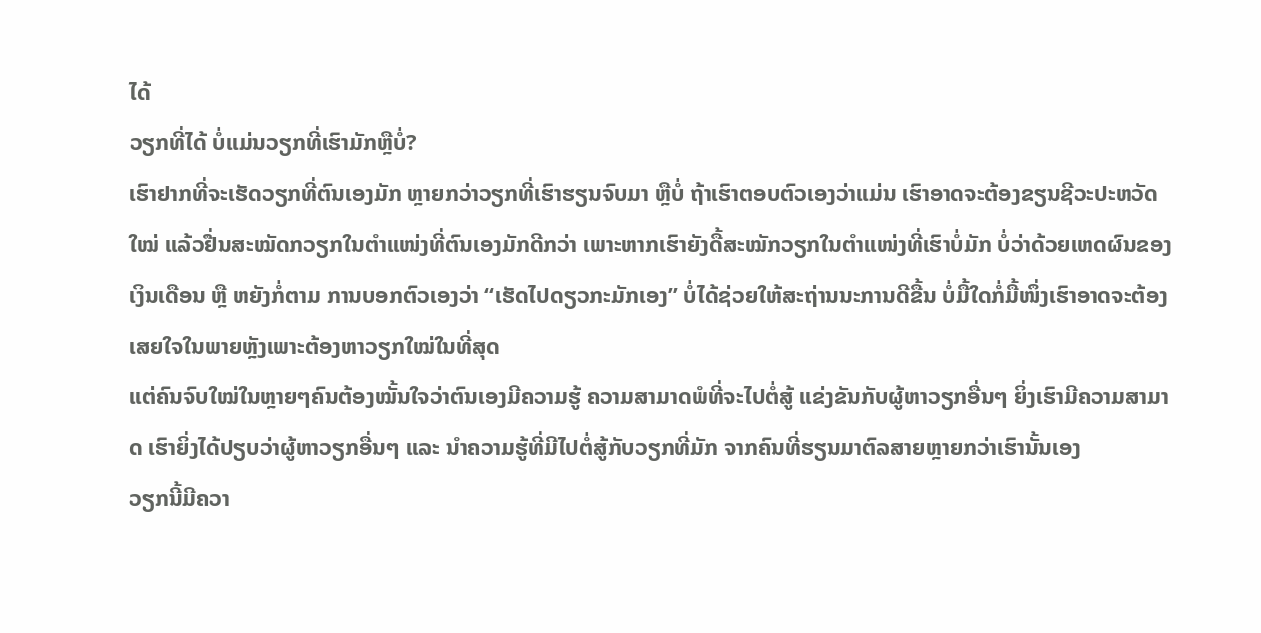ໄດ້
ວຽກທີ່ໄດ້ ບໍ່ແມ່ນວຽກທີ່ເຮົາມັກຫຼືບໍ່?
ເຮົາຢາກທີ່ຈະເຮັດວຽກທີ່ຕົນເອງມັກ ຫຼາຍກວ່າວຽກທີ່ເຮົາຮຽນຈົບມາ ຫຼືບໍ່ ຖ້າເຮົາຕອບຕົວເອງວ່າແມ່ນ ເຮົາອາດຈະຕ້ອງຂຽນຊີວະປະຫວັດໃໝ່ ແລ້ວຢື່ນສະໝັດກວຽກໃນຕຳແໜ່ງທີ່ຕົນເອງມັກດີກວ່າ ເພາະຫາກເຮົາຍັງດື້ສະໝັກວຽກໃນຕຳແໜ່ງທີ່ເຮົາບໍ່ມັກ ບໍ່ວ່າດ້ວຍເຫດຜົນຂອງເງິນເດືອນ ຫຼື ຫຍັງກໍ່ຕາມ ການບອກຕົວເອງວ່າ “ເຮັດໄປດຽວກະມັກເອງ” ບໍ່ໄດ້ຊ່ວຍໃຫ້ສະຖ່ານນະການດີຂື້ນ ບໍ່ມື້ໃດກໍ່ມື້ໜຶ່ງເຮົາອາດຈະຕ້ອງເສຍໃຈໃນພາຍຫຼັງເພາະຕ້ອງຫາວຽກໃໝ່ໃນທີ່ສຸດ
ແຕ່ຄົນຈົບໃໝ່ໃນຫຼາຍໆຄົນຕ້ອງໝັ້ນໃຈວ່າຕົນເອງມີຄວາມຮູ້ ຄວາມສາມາດພໍທີ່ຈະໄປຕໍ່ສູ້ ແຂ່ງຂັນກັບຜູ້ຫາວຽກອື່ນໆ ຍິ່ງເຮົາມີຄວາມສາມາດ ເຮົາຍິ່ງໄດ້ປຽບວ່າຜູ້ຫາວຽກອື່ນໆ ແລະ ນຳຄວາມຮູ້ທີ່ມີໄປຕໍ່ສູ້ກັບວຽກທີ່ມັກ ຈາກຄົນທີ່ຮຽນມາຕົລສາຍຫຼາຍກວ່າເຮົານັ້ນເອງ
ວຽກນີ້ມີຄວາ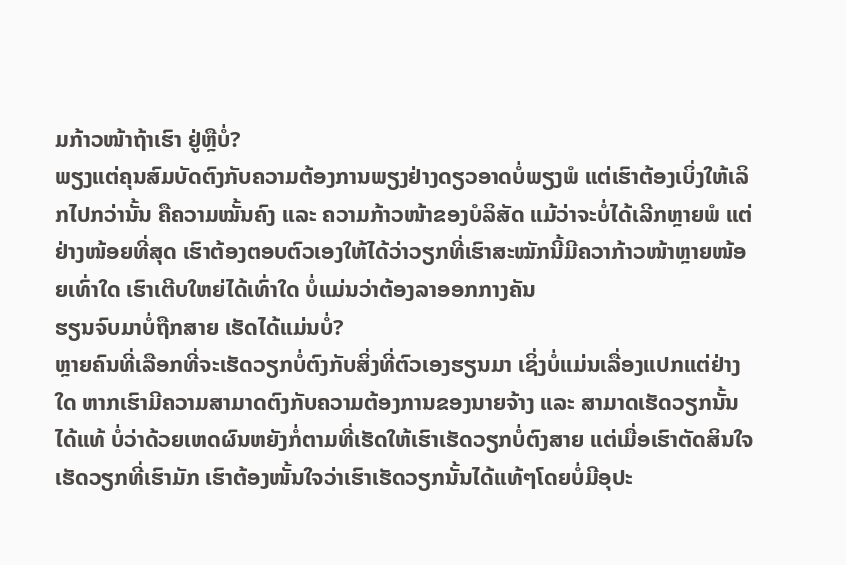ມກ້າວໜ້າຖ້າເຮົາ ຢູ່ຫຼືບໍ່?
ພຽງແຕ່ຄຸນສົມບັດຕົງກັບຄວາມຕ້ອງການພຽງຢ່າງດຽວອາດບໍ່ພຽງພໍ ແຕ່ເຮົາຕ້ອງເບິ່ງໃຫ້ເລິກໄປກວ່ານັ້ນ ຄືຄວາມໝັ້ນຄົງ ແລະ ຄວາມກ້າວໜ້າຂອງບໍລິສັດ ແມ້ວ່າຈະບໍ່ໄດ້ເລີກຫຼາຍພໍ ແຕ່ຢ່າງໜ້ອຍທີ່ສຸດ ເຮົາຕ້ອງຕອບຕົວເອງໃຫ້ໄດ້ວ່າວຽກທີ່ເຮົາສະໝັກນີ້ມີຄວາກ້າວໜ້າຫຼາຍໜ້ອຍເທົ່າໃດ ເຮົາເຕີບໃຫຍ່ໄດ້ເທົ່າໃດ ບໍ່ແມ່ນວ່າຕ້ອງລາອອກກາງຄັນ
ຮຽນຈົບມາບໍ່ຖືກສາຍ ເຮັດໄດ້ແມ່ນບໍ່?
ຫຼາຍຄົນທີ່ເລືອກທີ່ຈະເຮັດວຽກບໍ່ຕົງກັບສິ່ງທີ່ຕົວເອງຮຽນມາ ເຊິ່ງບໍ່ແມ່ນເລື່ອງແປກແຕ່ຢ່າງໃດ ຫາກເຮົາມີຄວາມສາມາດຕົງກັບຄວາມຕ້ອງການຂອງນາຍຈ້າງ ແລະ ສາມາດເຮັດວຽກນັ້ນໄດ້ແທ້ ບໍ່ວ່າດ້ວຍເຫດຜົນຫຍັງກໍ່ຕາມທີ່ເຮັດໃຫ້ເຮົາເຮັດວຽກບໍ່ຕົງສາຍ ແຕ່ເມື່ອເຮົາຕັດສິນໃຈເຮັດວຽກທີ່ເຮົາມັກ ເຮົາຕ້ອງໜັ້ນໃຈວ່າເຮົາເຮັດວຽກນັ້ນໄດ້ແທ້ໆໂດຍບໍ່ມີອຸປະ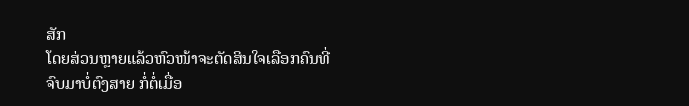ສັກ
ໂດຍສ່ວນຫຼາຍແລ້ວຫົວໜ້າຈະຕັດສິນໃຈເລືອກຄົນທີ່ຈົບມາບໍ່ຕົງສາຍ ກໍ່ຕໍ່ເມື່ອ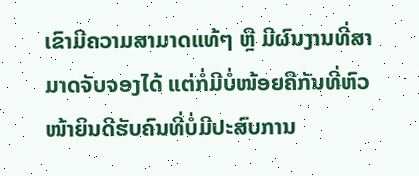ເຂົາມີຄວາມສາມາດແທ້ໆ ຫຼື ມີຜົນງານທີ່ສາມາດຈັບຈອງໄດ້ ແຕ່ກໍ່ມີບໍ່ໜ້ອຍຄືກັນທີ່ຫົວໜ້າຍິນດີຮັບຄົນທີ່ບໍ່ມີປະສົບການ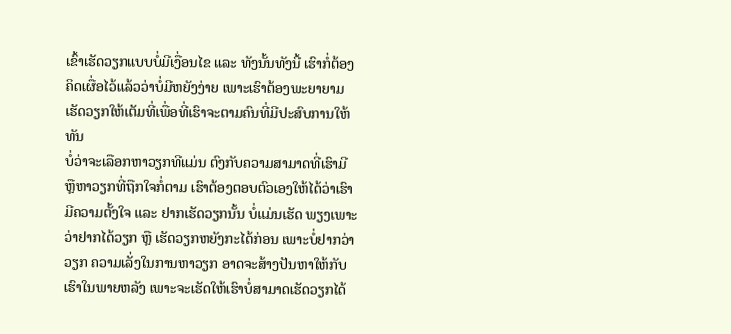ເຂົ້າເຮັດວຽກແບບບໍ່ມີເງື່ອນໄຂ ແລະ ທັງນັ້ນທັງນີ້ ເຮົາກໍ່ຕ້ອງຄິດເຜື່ອໄວ້ແລ້ວວ່າບໍ່ມີຫຍັງງ່າຍ ເພາະເຮົາຕ້ອງພະຍາຍາມເຮັດວຽກໃຫ້ເຕັມທີ່ເພື່ອທີ່ເຮົາຈະຕາມຄົນທີ່ມີປະສົບການໃຫ້ທັນ
ບໍ່ວ່າຈະເລືອກຫາວຽກທີແມ່ນ ຕົງກັບຄວາມສາມາດທີ່ເຮົາມີ ຫຼືຫາວຽກທີ່ຖືກໃຈກໍ່ຕາມ ເຮົາຕ້ອງຕອບຕົວເອງໃຫ້ໄດ້ວ່າເຮົາມີຄວາມຕັ້ງໃຈ ແລະ ຢາກເຮັດວຽກນັ້ນ ບໍ່ແມ່ນເຮັດ ພຽງເພາະວ່າຢາກໄດ້ວຽກ ຫຼື ເຮັດວຽກຫຍັງກະໄດ້ກ່ອນ ເພາະບໍ່ຢາກວ່າວຽກ ຄວາມເລັ່ງໃນການຫາວຽກ ອາດຈະສ້າງປັນຫາໃຫ້ກັບເຮົາໃນພາຍຫລັງ ເພາະຈະເຮັດໃຫ້ເຮົາບໍ່ສາມາດເຮັດວຽກໄດ້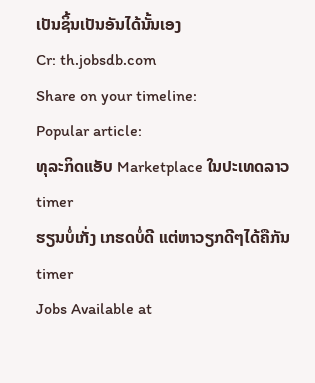ເປັນຊິ້ນເປັນອັນໄດ້ນັ້ນເອງ
Cr: th.jobsdb.com
Share on your timeline:
Popular article:
ທຸລະກິດແອັບ Marketplace ໃນປະເທດລາວ
timer
ຮຽນບໍ່ເກັ່ງ ເກຮດບໍ່ດີ ແຕ່ຫາວຽກດີໆໄດ້ຄືກັນ
timer
Jobs Available at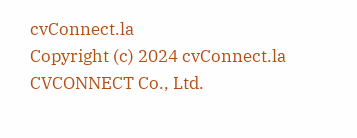cvConnect.la
Copyright (c) 2024 cvConnect.la CVCONNECT Co., Ltd.